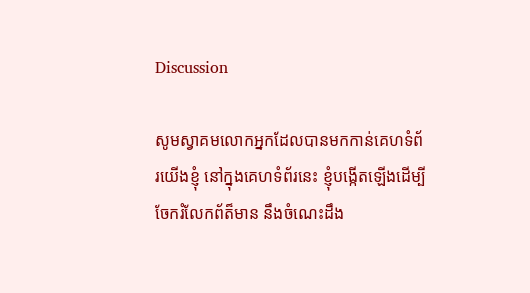Discussion

សូមស្វាគមលោកអ្នកដែលបានមកកាន់គេហទំព័រយើងខ្ញុំ នៅក្នុងគេហទំព័រនេះ ខ្ញុំបង្កើតឡើងដើម្បីចែករំលែកព័ត៏មាន នឹងចំណេះដឹង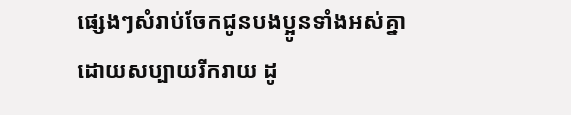ផ្សេងៗសំរាប់ចែកជូនបងប្អូនទាំងអស់គ្នា ដោយសប្បាយរីករាយ ដូ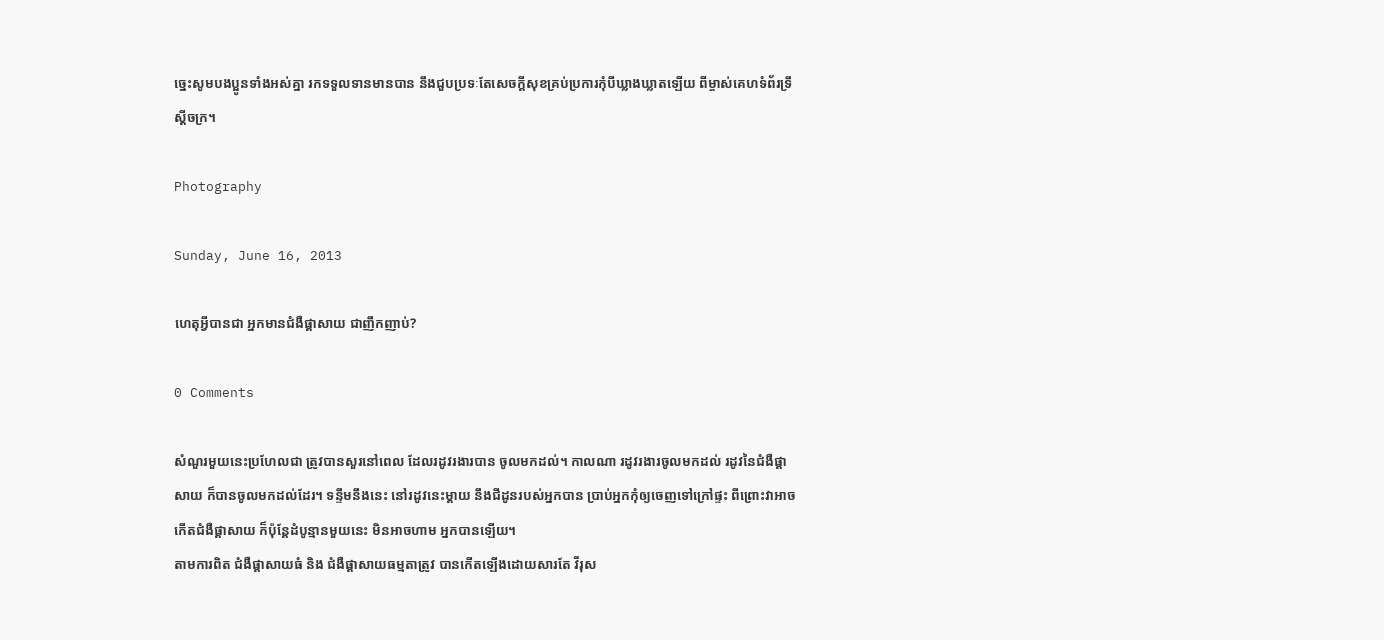ច្នេះសូមបងប្អូនទាំងអស់គ្នា រកទទួលទានមានបាន នឹងជួបប្រទៈតែសេចក្តីសុខគ្រប់ប្រការកុំបីឃ្លាងឃ្លាតឡើយ ពីម្ចាស់គេហទំព័រទ្រឹស្តីចក្រ។

Photography

Sunday, June 16, 2013

ហេតុអ្វីបានជា អ្នកមានជំងឺផ្តាសាយ ជាញឹកញាប់?

0 Comments

សំណួរមួយនេះប្រហែលជា ត្រូវបានសួរនៅពេល ដែលរដូវរងារបាន ចូលមកដល់។ កាលណា រដូវរងារចូលមកដល់ រដូវនៃជំងឺផ្តាសាយ ក៏បានចូលមកដល់ដែរ។ ទន្ទឹមនឹងនេះ នៅរដូវនេះម្តាយ នឹងជីដូនរបស់អ្នកបាន ប្រាប់អ្នកកុំឲ្យចេញទៅក្រៅផ្ទះ ពីព្រោះវាអាចកើតជំងឺផ្តាសាយ ក៏ប៉ុន្តែដំបូន្មានមួយនេះ មិនអាចហាម អ្នកបានឡើយ។
តាមការពិត ជំងឺផ្តាសាយធំ និង ជំងឺផ្តាសាយធម្មតាត្រូវ បានកើតឡើងដោយសារតែ វីរុស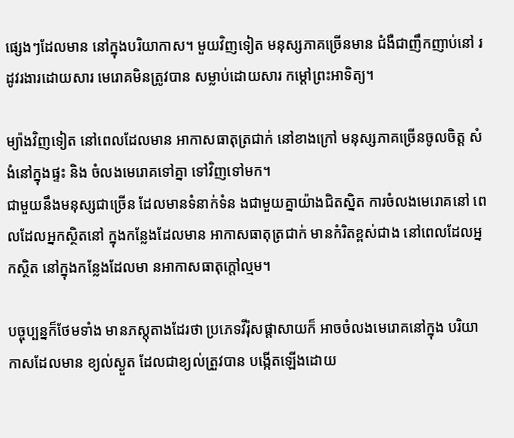ផ្សេងៗដែលមាន នៅក្នុងបរិយាកាស។ មួយវិញទៀត មនុស្សភាគច្រើនមាន ជំងឺជាញឹកញាប់នៅ រដូវរងារដោយសារ មេរោគមិនត្រូវបាន សម្លាប់ដោយសារ កម្តៅព្រះអាទិត្យ។

ម្យ៉ាងវិញទៀត នៅពេលដែលមាន អាកាសធាតុត្រជាក់ នៅខាងក្រៅ មនុស្សភាគច្រើនចូលចិត្ត សំងំនៅក្នុងផ្ទះ និង ចំលងមេរោគទៅគ្នា ទៅវិញទៅមក។
ជាមួយនឹងមនុស្សជាច្រើន ដែលមានទំនាក់ទំន ងជាមួយគ្នាយ៉ាងជិតស្និត ការចំលងមេរោគនៅ ពេលដែលអ្នកស្ថិតនៅ ក្នុងកន្លែងដែលមាន អាកាសធាតុត្រជាក់ មានកំរិតខ្ពស់ជាង នៅពេលដែលអ្នកស្ថិត នៅក្នុងកន្លែងដែលមា នអាកាសធាតុក្តៅល្មម។

បច្ចុប្បន្នក៏ថែមទាំង មានភស្តុតាងដែរថា ប្រភេទវីរ៉ុសផ្តាសាយក៏ អាចចំលងមេរោគនៅក្នុង បរិយាកាសដែលមាន ខ្យល់ស្ងួត ដែលជាខ្យល់ត្រួវបាន បង្កើតឡើងដោយ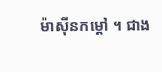ម៉ាស៊ីនកម្តៅ ។ ជាង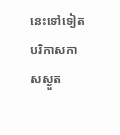នេះទៅទៀត បរិកាសកាសស្ងួត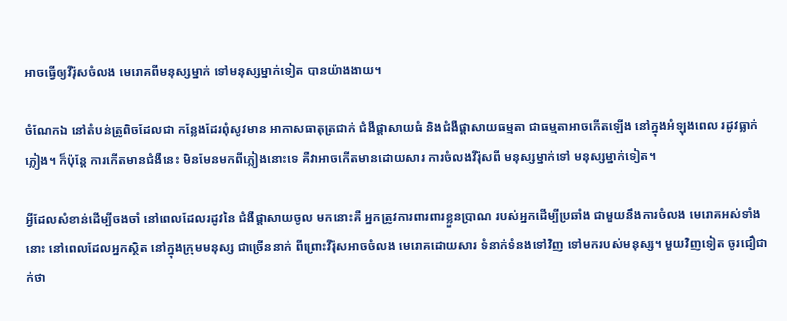អាចធ្វើឲ្យវីរ៉ុសចំលង មេរោគពីមនុស្សម្នាក់ ទៅមនុស្សម្នាក់ទៀត បានយ៉ាងងាយ។

ចំណែកឯ នៅតំបន់ត្រូពិចដែលជា កន្លែងដែរពុំសូវមាន អាកាសធាតុត្រជាក់ ជំងឺផ្តាសាយធំ និងជំងឺផ្តាសាយធម្មតា ជាធម្មតាអាចកើតឡើង នៅក្នុងអំឡុងពេល រដូវធ្លាក់ភ្លៀង។ ក៏ប៉ុន្តែ ការកើតមានជំងឺនេះ មិនមែនមកពីភ្លៀងនោះទេ គឺវាអាចកើតមានដោយសារ ការចំលងវីរ៉ុសពី មនុស្សម្នាក់ទៅ មនុស្សម្នាក់ទៀត។

អ្វីដែលសំខាន់ដើម្បីចងចាំ នៅពេលដែលរដូវនៃ ជំងឺផ្តាសាយចូល មកនោះគឺ អ្នកត្រូវការពារពារខ្លួនប្រាណ របស់អ្នកដើម្បីប្រឆាំង ជាមួយនឹងការចំលង មេរោគអស់ទាំងនោះ នៅពេលដែលអ្នកស្ថិត នៅក្នុងក្រុមមនុស្ស ជាច្រើននាក់ ពីព្រោះវីរ៉ុសអាចចំលង មេរោគដោយសារ ទំនាក់ទំនងទៅវិញ ទៅមករបស់មនុស្ស។ មួយវិញទៀត ចូរជឿជាក់ថា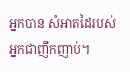អ្នកបាន សំអាតដៃរបស់ អ្នកជាញឹកញាប់។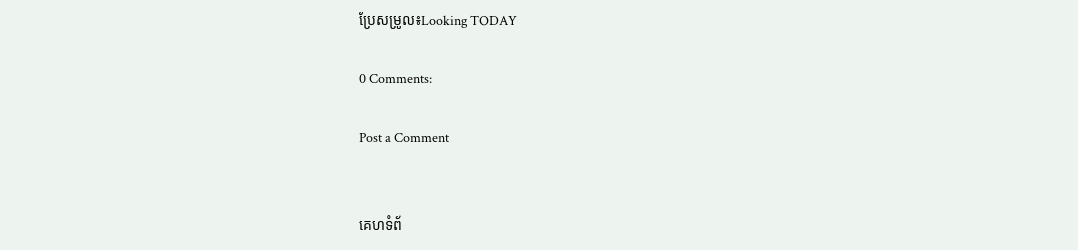ប្រែសម្រូល៖Looking TODAY

0 Comments:

Post a Comment


គេហទំព័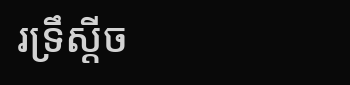រទ្រឹស្ដីច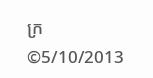ក្រ ©5/10/2013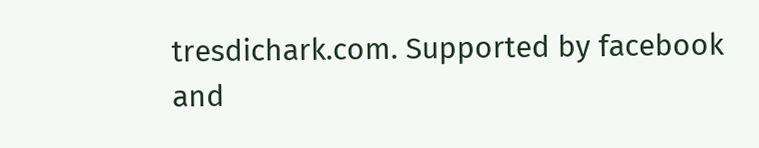tresdichark.com. Supported by facebook and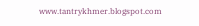www.tantrykhmer.blogspot.com